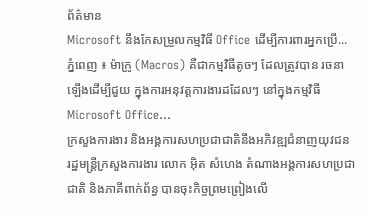ព័ត៌មាន
Microsoft នឹងកែសម្រួលកម្មវិធី Office ដើម្បីការពារអ្នកប្រើ...
ភ្នំពេញ ៖ ម៉ាក្រូ (Macros) គឺជាកម្មវិធីតូចៗ ដែលត្រូវបាន រចនាឡើងដើម្បីជួយ ក្នុងការអនុវត្តការងារដដែលៗ នៅក្នុងកម្មវិធី Microsoft Office...
ក្រសួងការងារ និងអង្គការសហប្រជាជាតិនឹងអភិវឌ្ឍជំនាញយុវជន
រដ្ឋមន្ត្រីក្រសួងការងារ លោក អ៊ិត សំហេង តំណាងអង្គការសហប្រជាជាតិ និងភាគីពាក់ព័ន្ធ បានចុះកិច្ចព្រមព្រៀងលើ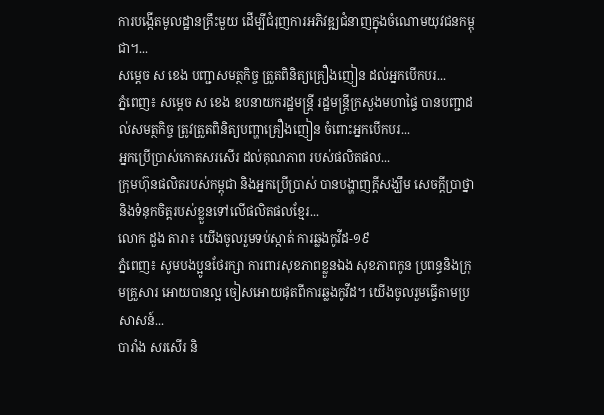ការបង្កើតមូលដ្ឋានគ្រឹះមួយ ដើម្បីជំរុញការអភិវឌ្ឍជំនាញក្នុងចំណោមយុវជនកម្ពុជា។...
សម្តេច ស ខេង បញ្ជាសមត្ថកិច្ច ត្រួតពិនិត្យគ្រឿងញៀន ដល់អ្នកបើកបរ...
ភ្នំពេញ៖ សម្តេច ស ខេង ឧបនាយករដ្ឋមន្ដ្រី រដ្ឋមន្ត្រីក្រសួងមហាផ្ទៃ បានបញ្ជាដល់សមត្ថកិច្ច ត្រូវត្រួតពិនិត្យបញ្ហាគ្រឿងញៀន ចំពោះអ្នកបើកបរ...
អ្នកប្រើប្រាស់កោតសរសើរ ដល់គុណភាព របស់ផលិតផល...
ក្រុមហ៊ុនផលិតរបស់កម្ពុជា និងអ្នកប្រើប្រាស់ បានបង្ហាញក្តីសង្ឃឹម សេចក្តីប្រាថ្នា និងទំនុកចិត្តរបស់ខ្លួនទៅលើផលិតផលខ្មែរ...
លោក ដួង តារា៖ យើងចូលរួមទប់ស្កាត់ ការឆ្លងកូវីដ-១៩
ភ្នំពេញ៖ សូមបងប្អូនថែរក្សា ការពារសុខភាពខ្លួនឯង សុខភាពកូន ប្រពន្ធនិងក្រុមគ្រួសារ អោយបានល្អ ចៀសអោយផុតពីការឆ្លងកូវីដ។ យើងចូលរួមធ្វើតាមប្រសាសន៍...
បារាំង សរសើរ និ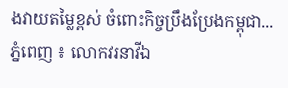ងវាយតម្លៃខ្ពស់ ចំពោះកិច្ចប្រឹងប្រែងកម្ពុជា...
ភ្នំពេញ ៖ លោកវរនាវីឯ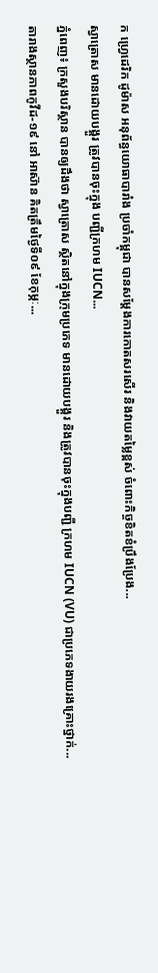ក ហ្វ្រេដេរិក ដូម៉ាស អនុព័ន្ធយោធាបារាំង ប្រចាំកម្ពុជា បានសម្តែងការកោតសរសើរ និងវាយតម្លៃខ្ពស់ ចំពោះកិច្ចខិតខំប្រឹងប្រែង...
ស្វាត្រោស មានដោយបង្គួរ ត្រូវបានចុះក្នុង បញ្ជីក្រហម IUCN...
ភ្នំពេញ៖ ក្រសួងបរិស្ថាន បានឲ្យដឹងថា ស្វាត្រោស ស្ថិតនៅក្នុងក្រុមប្រភេទ មានដោយបង្គួរ និងត្រូវបានចុះក្នុងបញ្ជី ក្រហម IUCN (VU) ជាប្រភេទងាយរងគ្រោះថ្នាក់...
តារាងស្ថានភាពកូវីដ-១៩ នៅ អាស៊ាន គិតត្រឹមថ្ងៃទី០៩ ខែកុម្ភៈ...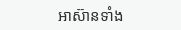អាស៊ានទាំង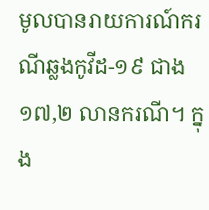មូលបានរាយការណ៍ករណីឆ្លងកូវីដ-១៩ ជាង ១៧,២ លានករណី។ ក្នុង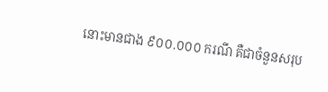នោះមានជាង ៩០០.០០០ ករណី គឺជាចំនួនសរុប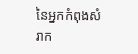នៃអ្នកកំពុងសំរាក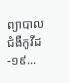ព្យាបាលជំងឺកូវីដ-១៩...